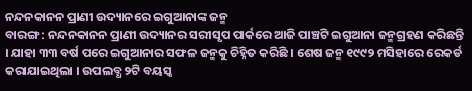ନନ୍ଦନକାନନ ପ୍ରାଣୀ ଉଦ୍ୟାନରେ ଇଗୁଆନାଙ୍କ ଜନ୍ମ
ବାରଙ୍ଗ : ନନ୍ଦନକାନନ ପ୍ରାଣୀ ଉଦ୍ୟାନର ସରୀସୃପ ପାର୍କରେ ଆଜି ପାଞ୍ଚଟି ଇଗୁଆନା ଜନ୍ମଗ୍ରହଣ କରିଛନ୍ତି । ଯାହା ୩୩ ବର୍ଷ ପରେ ଇଗୁଆନାର ସଫଳ ଜନ୍ମକୁ ଚିହ୍ନିତ କରିଛି । ଶେଷ ଜନ୍ମ ୧୯୯୨ ମସିହାରେ ରେକର୍ଡ କରାଯାଇଥିଲା । ଉପଲବ୍ଧ ୨ଟି ବୟସ୍କ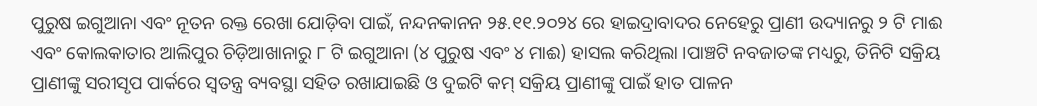ପୁରୁଷ ଇଗୁଆନା ଏବଂ ନୂତନ ରକ୍ତ ରେଖା ଯୋଡ଼ିବା ପାଇଁ, ନନ୍ଦନକାନନ ୨୫.୧୧.୨୦୨୪ ରେ ହାଇଦ୍ରାବାଦର ନେହେରୁ ପ୍ରାଣୀ ଉଦ୍ୟାନରୁ ୨ ଟି ମାଈ ଏବଂ କୋଲକାତାର ଆଲିପୁର ଚିଡ଼ିଆଖାନାରୁ ୮ ଟି ଇଗୁଆନା (୪ ପୁରୁଷ ଏବଂ ୪ ମାଈ) ହାସଲ କରିଥିଲା ।ପାଞ୍ଚଟି ନବଜାତଙ୍କ ମଧ୍ୟରୁ, ତିନିଟି ସକ୍ରିୟ ପ୍ରାଣୀଙ୍କୁ ସରୀସୃପ ପାର୍କରେ ସ୍ୱତନ୍ତ୍ର ବ୍ୟବସ୍ଥା ସହିତ ରଖାଯାଇଛି ଓ ଦୁଇଟି କମ୍ ସକ୍ରିୟ ପ୍ରାଣୀଙ୍କୁ ପାଇଁ ହାତ ପାଳନ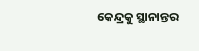କେନ୍ଦ୍ରକୁ ସ୍ଥାନାନ୍ତର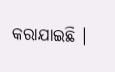କରାଯାଇଛି ।